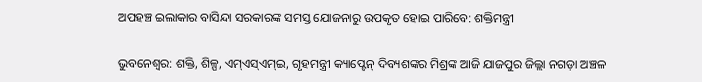ଅପହଞ୍ଚ ଇଲାକାର ବାସିନ୍ଦା ସରକାରଙ୍କ ସମସ୍ତ ଯୋଜନାରୁ ଉପକୃତ ହୋଇ ପାରିବେ: ଶକ୍ତିମନ୍ତ୍ରୀ

ଭୁବନେଶ୍ବର: ଶକ୍ତି, ଶିଳ୍ପ, ଏମ୍ଏସ୍ଏମ୍ଇ, ଗୃହମନ୍ତ୍ରୀ କ୍ୟାପ୍ଟେନ୍ ଦିବ୍ୟଶଙ୍କର ମିଶ୍ରଙ୍କ ଆଜି ଯାଜପୁର ଜିଲ୍ଲା ନଗଡ଼ା ଅଞ୍ଚଳ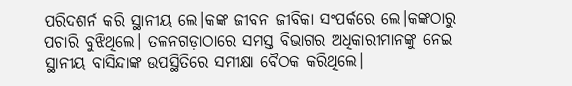ପରିଦଶର୍ନ କରି ସ୍ଥାନୀୟ ଲେ।କଙ୍କ ଜୀବନ ଜୀବିକା ସଂପର୍କରେ ଲେ।କଙ୍କଠାରୁ ପଚାରି ବୁଝିଥିଲେ। ତଳନଗଡ଼ାଠାରେ ସମସ୍ତ ବିଭାଗର ଅଧିକାରୀମାନଙ୍କୁ ନେଇ ସ୍ଥାନୀୟ ବାସିନ୍ଦାଙ୍କ ଉପସ୍ଥିତିରେ ସମୀକ୍ଷା ବୈଠକ କରିଥିଲେ।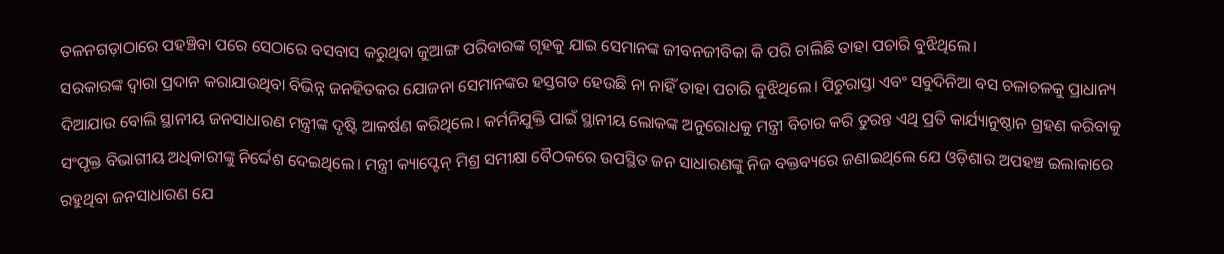ତଳନଗଡ଼ାଠାରେ ପହଞ୍ଚିବା ପରେ ସେଠାରେ ବସବାସ କରୁଥିବା ଜୁଆଙ୍ଗ ପରିବାରଙ୍କ ଗୃହକୁ ଯାଇ ସେମାନଙ୍କ ଜୀବନଜୀବିକା କି ପରି ଚାଲିଛି ତାହା ପଚାରି ବୁଝିଥିଲେ।
ସରକାରଙ୍କ ଦ୍ୱାରା ପ୍ରଦାନ କରାଯାଉଥିବା ବିଭିନ୍ନ ଜନହିତକର ଯୋଜନା ସେମାନଙ୍କର ହସ୍ତଗତ ହେଉଛି ନା ନାହିଁ ତାହା ପଚାରି ବୁଝିଥିଲେ। ପିଚୁରାସ୍ତା ଏବଂ ସବୁଦିନିଆ ବସ ଚଳାଚଳକୁ ପ୍ରାଧାନ୍ୟ ଦିଆଯାଉ ବୋଲି ସ୍ଥାନୀୟ ଜନସାଧାରଣ ମନ୍ତ୍ରୀଙ୍କ ଦୃଷ୍ଟି ଆକର୍ଷଣ କରିଥିଲେ। କର୍ମନିଯୁକ୍ତି ପାଇଁ ସ୍ଥାନୀୟ ଲୋକଙ୍କ ଅନୁରୋଧକୁ ମନ୍ତ୍ରୀ ବିଚାର କରି ତୁରନ୍ତ ଏଥି ପ୍ରତି କାର୍ଯ୍ୟାନୁଷ୍ଠାନ ଗ୍ରହଣ କରିବାକୁ ସଂପୃକ୍ତ ବିଭାଗୀୟ ଅଧିକାରୀଙ୍କୁ ନିର୍ଦ୍ଦେଶ ଦେଇଥିଲେ। ମନ୍ତ୍ରୀ କ୍ୟାପ୍ଟେନ୍ ମିଶ୍ର ସମୀକ୍ଷା ବୈଠକରେ ଉପସ୍ଥିତ ଜନ ସାଧାରଣଙ୍କୁ ନିଜ ବକ୍ତବ୍ୟରେ ଜଣାଇଥିଲେ ଯେ ଓଡ଼ିଶାର ଅପହଞ୍ଚ ଇଲାକାରେ ରହୁଥିବା ଜନସାଧାରଣ ଯେ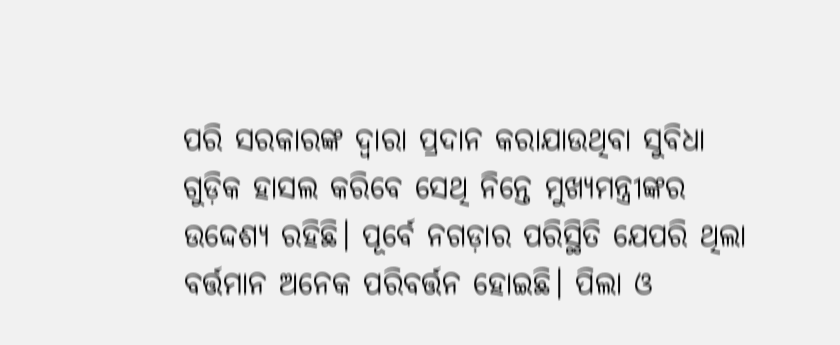ପରି ସରକାରଙ୍କ ଦ୍ୱାରା ପ୍ରଦାନ କରାଯାଉଥିବା ସୁବିଧା ଗୁଡ଼ିକ ହାସଲ କରିବେ ସେଥି ନିନ୍ତେ ମୁଖ୍ୟମନ୍ତ୍ରୀଙ୍କର ଉଦ୍ଦେଶ୍ୟ ରହିଛି। ପୂର୍ବେ ନଗଡ଼ାର ପରିସ୍ଥିତି ଯେପରି ଥିଲା ବର୍ତ୍ତମାନ ଅନେକ ପରିବର୍ତ୍ତନ ହୋଇଛି। ପିଲା ଓ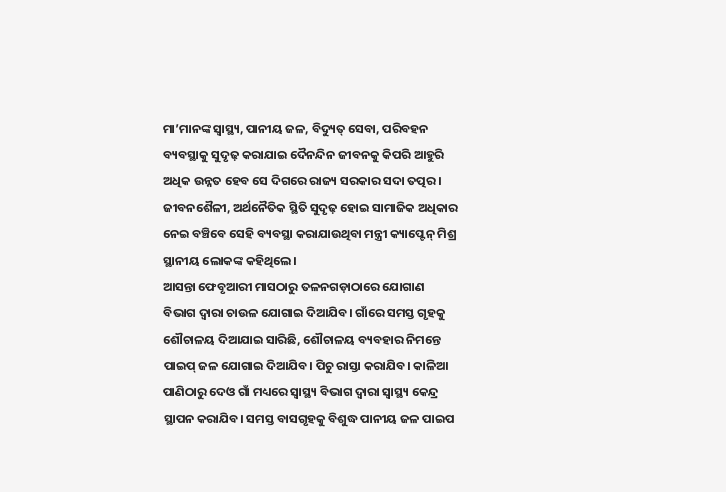ମା’ମାନଙ୍କ ସ୍ୱାସ୍ଥ୍ୟ, ପାନୀୟ ଜଳ, ବିଦ୍ୟୁତ୍ ସେବା, ପରିବହନ ବ୍ୟବସ୍ଥାକୁ ସୁଦୃଢ଼ କରାଯାଇ ଦୈନନ୍ଦିନ ଜୀବନକୁ କିପରି ଆହୁରି ଅଧିକ ଉନ୍ନତ ହେବ ସେ ଦିଗରେ ରାଜ୍ୟ ସରକାର ସଦା ତତ୍ପର। ଜୀବନଶୈଳୀ, ଅର୍ଥନୈତିକ ସ୍ଥିତି ସୁଦୃଢ଼ ହୋଇ ସାମାଜିକ ଅଧିକାର ନେଇ ବଞ୍ଚିବେ ସେହି ବ୍ୟବସ୍ଥା କରାଯାଉଥିବା ମନ୍ତ୍ରୀ କ୍ୟାପ୍ଟେନ୍ ମିଶ୍ର ସ୍ଥାନୀୟ ଲୋକଙ୍କ କହିଥିଲେ।
ଆସନ୍ତା ଫେବୃଆରୀ ମାସଠାରୁ ତଳନଗଡ଼ାଠାରେ ଯୋଗାଣ ବିଭାଗ ଦ୍ୱାରା ଚାଉଳ ଯୋଗାଇ ଦିଆଯିବ। ଗାଁରେ ସମସ୍ତ ଗୃହକୁ ଶୌଚାଳୟ ଦିଆଯାଇ ସାରିଛି, ଶୌଚାଳୟ ବ୍ୟବହାର ନିମନ୍ତେ ପାଇପ୍ ଜଳ ଯୋଗାଇ ଦିଆଯିବ। ପିଚୁ ରାସ୍ତା କରାଯିବ। କାଳିଆ ପାଣିଠାରୁ ଦେଓ ଗାଁ ମଧ୍ୟରେ ସ୍ୱାସ୍ଥ୍ୟ ବିଭାଗ ଦ୍ୱାରା ସ୍ୱାସ୍ଥ୍ୟ କେନ୍ଦ୍ର ସ୍ଥାପନ କରାଯିବ। ସମସ୍ତ ବାସଗୃହକୁ ବିଶୁଦ୍ଧ ପାନୀୟ ଜଳ ପାଇପ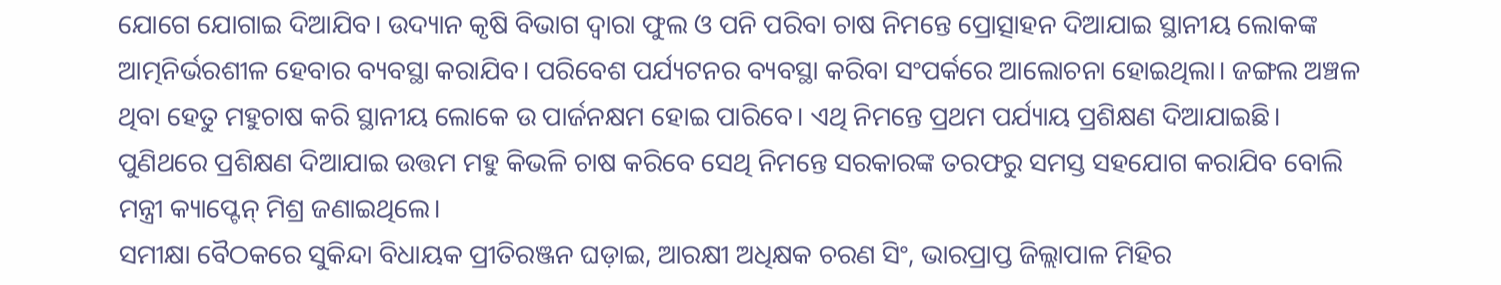ଯୋଗେ ଯୋଗାଇ ଦିଆଯିବ। ଉଦ୍ୟାନ କୃଷି ବିଭାଗ ଦ୍ୱାରା ଫୁଲ ଓ ପନି ପରିବା ଚାଷ ନିମନ୍ତେ ପ୍ରୋତ୍ସାହନ ଦିଆଯାଇ ସ୍ଥାନୀୟ ଲୋକଙ୍କ ଆତ୍ମନିର୍ଭରଶୀଳ ହେବାର ବ୍ୟବସ୍ଥା କରାଯିବ। ପରିବେଶ ପର୍ଯ୍ୟଟନର ବ୍ୟବସ୍ଥା କରିବା ସଂପର୍କରେ ଆଲୋଚନା ହୋଇଥିଲା। ଜଙ୍ଗଲ ଅଞ୍ଚଳ ଥିବା ହେତୁ ମହୁଚାଷ କରି ସ୍ଥାନୀୟ ଲୋକେ ଉ ପାର୍ଜନକ୍ଷମ ହୋଇ ପାରିବେ। ଏଥି ନିମନ୍ତେ ପ୍ରଥମ ପର୍ଯ୍ୟାୟ ପ୍ରଶିକ୍ଷଣ ଦିଆଯାଇଛି। ପୁଣିଥରେ ପ୍ରଶିକ୍ଷଣ ଦିଆଯାଇ ଉତ୍ତମ ମହୁ କିଭଳି ଚାଷ କରିବେ ସେଥି ନିମନ୍ତେ ସରକାରଙ୍କ ତରଫରୁ ସମସ୍ତ ସହଯୋଗ କରାଯିବ ବୋଲି ମନ୍ତ୍ରୀ କ୍ୟାପ୍ଟେନ୍ ମିଶ୍ର ଜଣାଇଥିଲେ।
ସମୀକ୍ଷା ବୈଠକରେ ସୁକିନ୍ଦା ବିଧାୟକ ପ୍ରୀତିରଞ୍ଜନ ଘଡ଼ାଇ, ଆରକ୍ଷୀ ଅଧିକ୍ଷକ ଚରଣ ସିଂ, ଭାରପ୍ରାପ୍ତ ଜିଲ୍ଲାପାଳ ମିହିର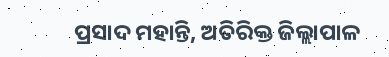ପ୍ରସାଦ ମହାନ୍ତି, ଅତିରିକ୍ତ ଜିଲ୍ଲାପାଳ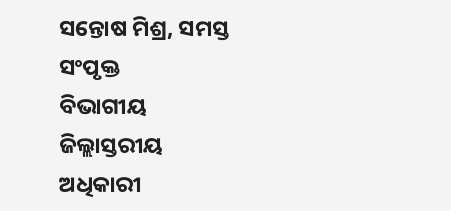ସନ୍ତୋଷ ମିଶ୍ର, ସମସ୍ତ ସଂପୃକ୍ତ
ବିଭାଗୀୟ ଜିଲ୍ଲାସ୍ତରୀୟ ଅଧିକାରୀ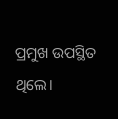ପ୍ରମୁଖ ଉପସ୍ଥିତ ଥିଲେ।